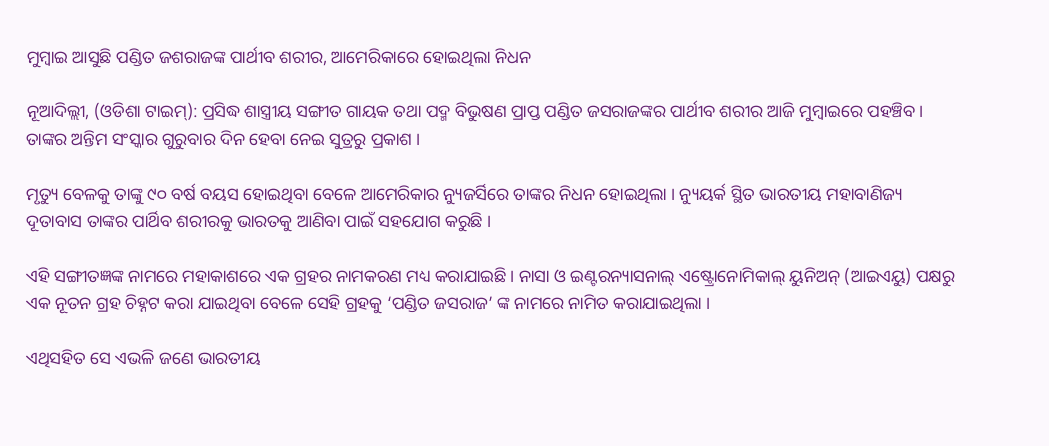ମୁମ୍ବାଇ ଆସୁଛି ପଣ୍ଡିତ ଜଶରାଜଙ୍କ ପାର୍ଥୀବ ଶରୀର, ଆମେରିକାରେ ହୋଇଥିଲା ନିଧନ

ନୂଆଦିଲ୍ଲୀ, (ଓଡିଶା ଟାଇମ୍‌): ପ୍ରସିଦ୍ଧ ଶାସ୍ତ୍ରୀୟ ସଙ୍ଗୀତ ଗାୟକ ତଥା ପଦ୍ମ ବିଭୁଷଣ ପ୍ରାପ୍ତ ପଣ୍ଡିତ ଜସରାଜଙ୍କର ପାର୍ଥୀବ ଶରୀର ଆଜି ମୁମ୍ବାଇରେ ପହଞ୍ଚିବ । ତାଙ୍କର ଅନ୍ତିମ ସଂସ୍କାର ଗୁରୁବାର ଦିନ ହେବା ନେଇ ସୁତ୍ରରୁ ପ୍ରକାଶ ।

ମୃତ୍ୟୁ ବେଳକୁ ତାଙ୍କୁ ୯୦ ବର୍ଷ ବୟସ ହୋଇଥିବା ବେଳେ ଆମେରିକାର ନ୍ୟୁଜର୍ସିରେ ତାଙ୍କର ନିଧନ ହୋଇଥିଲା । ନ୍ୟୁୟର୍କ ସ୍ଥିତ ଭାରତୀୟ ମହାବାଣିଜ୍ୟ ଦୂତାବାସ ତାଙ୍କର ପାର୍ଥିବ ଶରୀରକୁ ଭାରତକୁ ଆଣିବା ପାଇଁ ସହଯୋଗ କରୁଛି ।

ଏହି ସଙ୍ଗୀତଜ୍ଞଙ୍କ ନାମରେ ମହାକାଶରେ ଏକ ଗ୍ରହର ନାମକରଣ ମଧ୍ୟ କରାଯାଇଛି । ନାସା ଓ ଇଣ୍ଟରନ୍ୟାସନାଲ୍ ଏଷ୍ଟ୍ରୋନୋମିକାଲ୍ ୟୁନିଅନ୍ (ଆଇଏୟୁ) ପକ୍ଷରୁ ଏକ ନୂତନ ଗ୍ରହ ଚିହ୍ନଟ କରା ଯାଇଥିବା ବେଳେ ସେହି ଗ୍ରହକୁ ‘ପଣ୍ଡିତ ଜସରାଜ’ ଙ୍କ ନାମରେ ନାମିତ କରାଯାଇଥିଲା ।

ଏଥିସହିତ ସେ ଏଭଳି ଜଣେ ଭାରତୀୟ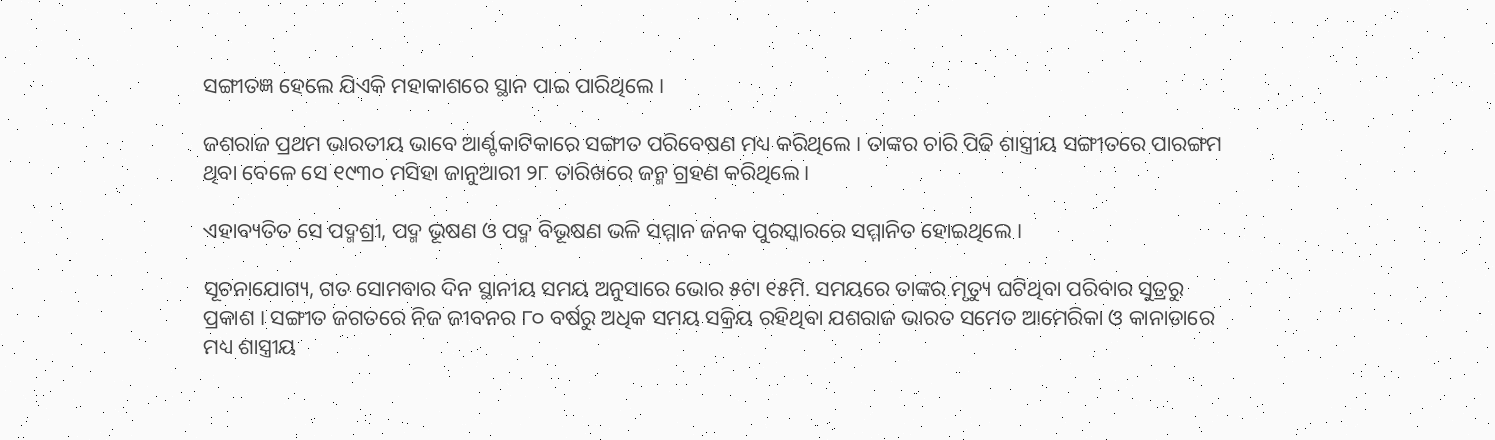ସଙ୍ଗୀତଜ୍ଞ ହେଲେ ଯିଏକି ମହାକାଶରେ ସ୍ଥାନ ପାଇ ପାରିଥିଲେ ।

ଜଶରାଜ ପ୍ରଥମ ଭାରତୀୟ ଭାବେ ଆର୍ଣ୍ଟକାଟିକାରେ ସଙ୍ଗୀତ ପରିବେଷଣ ମଧ୍ୟ କରିଥିଲେ । ତାଙ୍କର ଚାରି ପିଢି ଶାସ୍ତ୍ରୀୟ ସଙ୍ଗୀତରେ ପାରଙ୍ଗମ ଥିବା ବେଳେ ସେ ୧୯୩୦ ମସିହା ଜାନୁଆରୀ ୨୮ ତାରିଖରେ ଜନ୍ମ ଗ୍ରହଣ କରିଥିଲେ ।

ଏହାବ୍ୟତିତ ସେ ପଦ୍ମଶ୍ରୀ, ପଦ୍ମ ଭୂଷଣ ଓ ପଦ୍ମ ବିଭୂଷଣ ଭଳି ସମ୍ମାନ ଜନକ ପୁରସ୍କାରରେ ସମ୍ମାନିତ ହୋଇଥିଲେ ।

ସୂଚନାଯୋଗ୍ୟ, ଗତ ସୋମବାର ଦିନ ସ୍ଥାନୀୟ ସମୟ ଅନୁସାରେ ଭୋର ୫ଟା ୧୫ମି. ସମୟରେ ତାଙ୍କର ମୃତ୍ୟୁ ଘଟିଥିବା ପରିବାର ସୁତ୍ରରୁ ପ୍ରକାଶ । ସଙ୍ଗୀତ ଜଗତରେ ନିଜ ଜୀବନର ୮୦ ବର୍ଷରୁ ଅଧିକ ସମୟ ସକ୍ରିୟ ରହିଥିବା ଯଶରାଜ ଭାରତ ସମେତ ଆମେରିକା ଓ କାନାଡାରେ ମଧ୍ୟ ଶାସ୍ତ୍ରୀୟ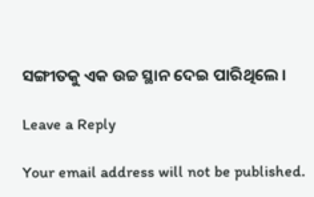ସଙ୍ଗୀତକୁ ଏକ ଉଚ୍ଚ ସ୍ଥାନ ଦେଇ ପାରିଥିଲେ ।

Leave a Reply

Your email address will not be published.